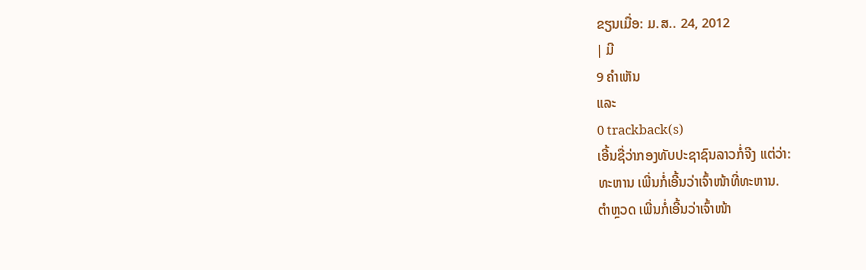ຂຽນເມື່ອ: ມ.ສ.. 24, 2012
| ມີ
9 ຄຳເຫັນ
ແລະ
0 trackback(s)
ເອີ້ນຊື່ວ່າກອງທັບປະຊາຊົນລາວກໍ່ຈີງ ແຕ່ວ່າ:
ທະຫານ ເພີ່ນກໍ່ເອີ້ນວ່າເຈົ້າໜ້າທີ່ທະຫານ.
ຕຳຫຼວດ ເພີ່ນກໍ່ເອີ້ນວ່າເຈົ້າໜ້າ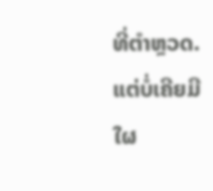ທີ່ຕຳຫຼວດ.
ແຕ່ບໍ່ເຄີຍມີໃຜ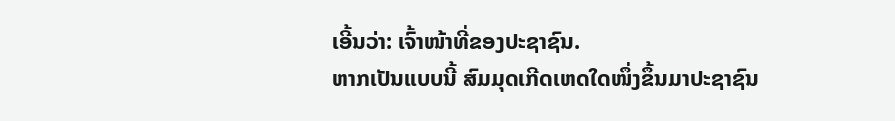ເອີ້ນວ່າ: ເຈົ້າໜ້າທີ່ຂອງປະຊາຊົນ.
ຫາກເປັນແບບນີ້ ສົມມຸດເກີດເຫດໃດໜຶ່ງຂຶ້ນມາປະຊາຊົນ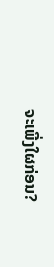ຈະເພີ່ງໃຜກ່ອນ?